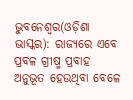ଭୁବନେଶ୍ୱର(ଓଡ଼ିଶା ଭାସ୍କର): ରାଜ୍ୟରେ ଏବେ ପ୍ରବଳ ଗ୍ରୀଷ୍ମ ପ୍ରବାହ ଅନୁଭୂତ ହେଉଥିବା ବେଳେ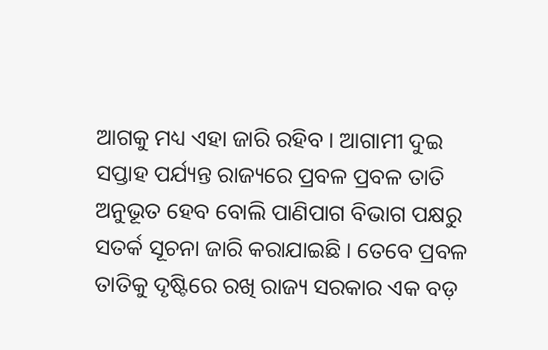ଆଗକୁ ମଧ୍ୟ ଏହା ଜାରି ରହିବ । ଆଗାମୀ ଦୁଇ ସପ୍ତାହ ପର୍ଯ୍ୟନ୍ତ ରାଜ୍ୟରେ ପ୍ରବଳ ପ୍ରବଳ ତାତି ଅନୁଭୂତ ହେବ ବୋଲି ପାଣିପାଗ ବିଭାଗ ପକ୍ଷରୁ ସତର୍କ ସୂଚନା ଜାରି କରାଯାଇଛି । ତେବେ ପ୍ରବଳ ତାତିକୁ ଦୃଷ୍ଟିରେ ରଖି ରାଜ୍ୟ ସରକାର ଏକ ବଡ଼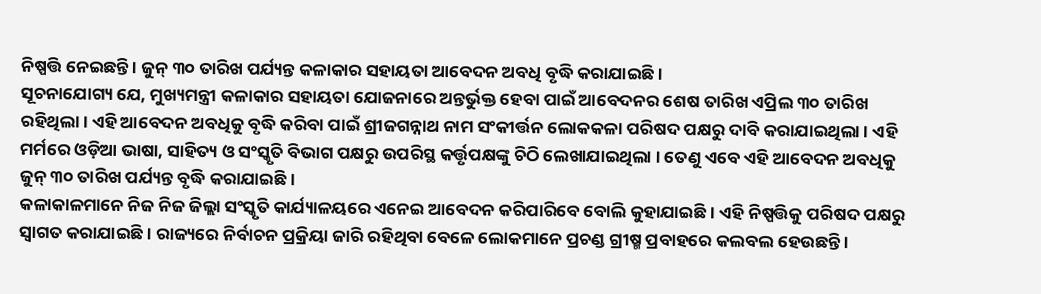ନିଷ୍ପତ୍ତି ନେଇଛନ୍ତି । ଜୁନ୍ ୩୦ ତାରିଖ ପର୍ଯ୍ୟନ୍ତ କଳାକାର ସହାୟତା ଆବେଦନ ଅବଧି ବୃଦ୍ଧି କରାଯାଇଛି ।
ସୂଚନାଯୋଗ୍ୟ ଯେ, ମୁଖ୍ୟମନ୍ତ୍ରୀ କଳାକାର ସହାୟତା ଯୋଜନାରେ ଅନ୍ତର୍ଭୁକ୍ତ ହେବା ପାଇଁ ଆବେଦନର ଶେଷ ତାରିଖ ଏପ୍ରିଲ ୩୦ ତାରିଖ ରହିଥିଲା । ଏହି ଆବେଦନ ଅବଧିକୁ ବୃଦ୍ଧି କରିବା ପାଇଁ ଶ୍ରୀଜଗନ୍ନାଥ ନାମ ସଂକୀର୍ତ୍ତନ ଲୋକକଳା ପରିଷଦ ପକ୍ଷରୁ ଦାବି କରାଯାଇଥିଲା । ଏହି ମର୍ମରେ ଓଡ଼ିଆ ଭାଷା, ସାହିତ୍ୟ ଓ ସଂସ୍କୃତି ବିଭାଗ ପକ୍ଷରୁ ଉପରିସ୍ଥ କର୍ତ୍ତୃପକ୍ଷଙ୍କୁ ଚିଠି ଲେଖାଯାଇଥିଲା । ତେଣୁ ଏବେ ଏହି ଆବେଦନ ଅବଧିକୁ ଜୁନ୍ ୩୦ ତାରିଖ ପର୍ଯ୍ୟନ୍ତ ବୃଦ୍ଧି କରାଯାଇଛି ।
କଳାକାଳମାନେ ନିଜ ନିଜ ଜିଲ୍ଲା ସଂସ୍କୃତି କାର୍ଯ୍ୟାଳୟରେ ଏନେଇ ଆବେଦନ କରିପାରିବେ ବୋଲି କୁହାଯାଇଛି । ଏହି ନିଷ୍ପତ୍ତିକୁ ପରିଷଦ ପକ୍ଷରୁ ସ୍ୱାଗତ କରାଯାଇଛି । ରାଜ୍ୟରେ ନିର୍ବାଚନ ପ୍ରକ୍ରିୟା ଜାରି ରହିଥିବା ବେଳେ ଲୋକମାନେ ପ୍ରଚଣ୍ଡ ଗ୍ରୀଷ୍ମ ପ୍ରବାହରେ କଲବଲ ହେଉଛନ୍ତି ।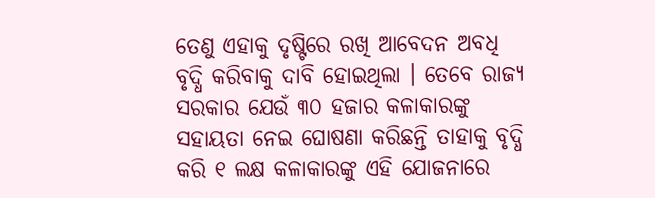ତେଣୁ ଏହାକୁ ଦୃଷ୍ଟିରେ ରଖି ଆବେଦନ ଅବଧି ବୃଦ୍ଧି କରିବାକୁ ଦାବି ହୋଇଥିଲା । ତେବେ ରାଜ୍ୟ ସରକାର ଯେଉଁ ୩୦ ହଜାର କଳାକାରଙ୍କୁ ସହାୟତା ନେଇ ଘୋଷଣା କରିଛନ୍ତି ତାହାକୁ ବୃଦ୍ଧି କରି ୧ ଲକ୍ଷ କଳାକାରଙ୍କୁ ଏହି ଯୋଜନାରେ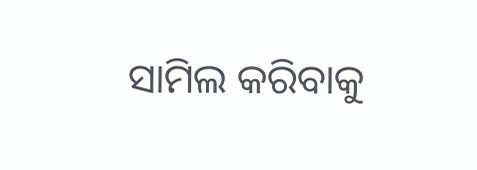ସାମିଲ କରିବାକୁ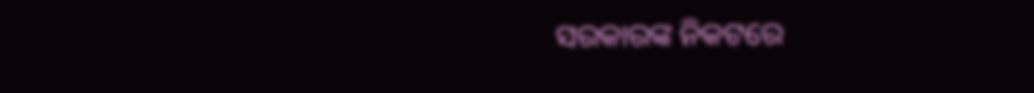ସରକାରଙ୍କ ନିକଟରେ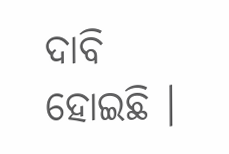ଦାବି ହୋଇଛି ।